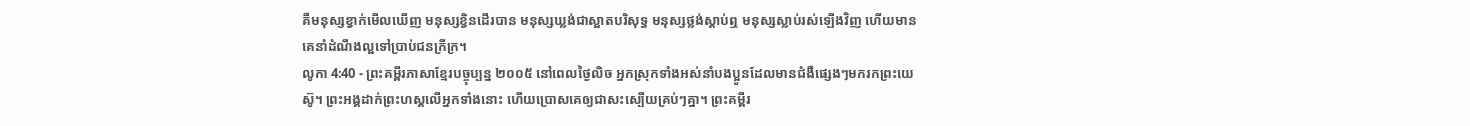គឺមនុស្សខ្វាក់មើលឃើញ មនុស្សខ្វិនដើរបាន មនុស្សឃ្លង់ជាស្អាតបរិសុទ្ធ មនុស្សថ្លង់ស្ដាប់ឮ មនុស្សស្លាប់រស់ឡើងវិញ ហើយមានគេនាំដំណឹងល្អទៅប្រាប់ជនក្រីក្រ។
លូកា 4:40 - ព្រះគម្ពីរភាសាខ្មែរបច្ចុប្បន្ន ២០០៥ នៅពេលថ្ងៃលិច អ្នកស្រុកទាំងអស់នាំបងប្អូនដែលមានជំងឺផ្សេងៗមករកព្រះយេស៊ូ។ ព្រះអង្គដាក់ព្រះហស្ដលើអ្នកទាំងនោះ ហើយប្រោសគេឲ្យជាសះស្បើយគ្រប់ៗគ្នា។ ព្រះគម្ពីរ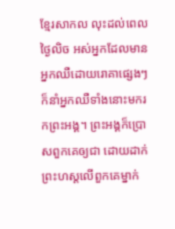ខ្មែរសាកល លុះដល់ពេលថ្ងៃលិច អស់អ្នកដែលមានអ្នកឈឺដោយរោគាផ្សេងៗក៏នាំអ្នកឈឺទាំងនោះមករកព្រះអង្គ។ ព្រះអង្គក៏ប្រោសពួកគេឲ្យជា ដោយដាក់ព្រះហស្តលើពួកគេម្នាក់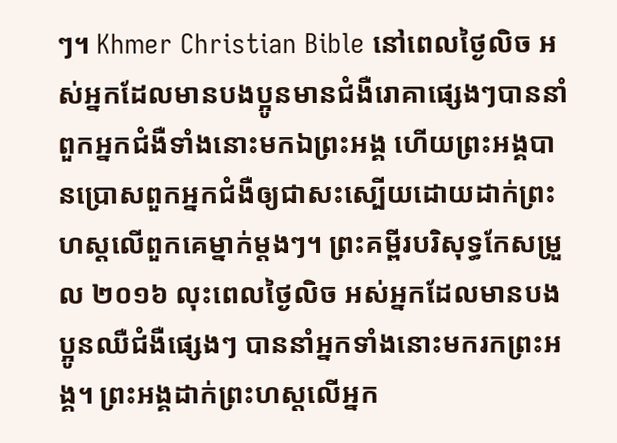ៗ។ Khmer Christian Bible នៅពេលថ្ងៃលិច អស់អ្នកដែលមានបងប្អូនមានជំងឺរោគាផ្សេងៗបាននាំពួកអ្នកជំងឺទាំងនោះមកឯព្រះអង្គ ហើយព្រះអង្គបានប្រោសពួកអ្នកជំងឺឲ្យជាសះស្បើយដោយដាក់ព្រះហស្ដលើពួកគេម្នាក់ម្ដងៗ។ ព្រះគម្ពីរបរិសុទ្ធកែសម្រួល ២០១៦ លុះពេលថ្ងៃលិច អស់អ្នកដែលមានបងប្អូនឈឺជំងឺផ្សេងៗ បាននាំអ្នកទាំងនោះមករកព្រះអង្គ។ ព្រះអង្គដាក់ព្រះហស្តលើអ្នក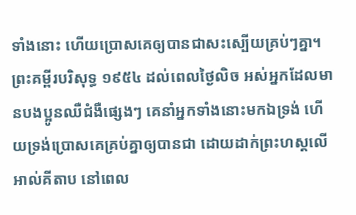ទាំងនោះ ហើយប្រោសគេឲ្យបានជាសះស្បើយគ្រប់ៗគ្នា។ ព្រះគម្ពីរបរិសុទ្ធ ១៩៥៤ ដល់ពេលថ្ងៃលិច អស់អ្នកដែលមានបងប្អូនឈឺជំងឺផ្សេងៗ គេនាំអ្នកទាំងនោះមកឯទ្រង់ ហើយទ្រង់ប្រោសគេគ្រប់គ្នាឲ្យបានជា ដោយដាក់ព្រះហស្តលើ អាល់គីតាប នៅពេល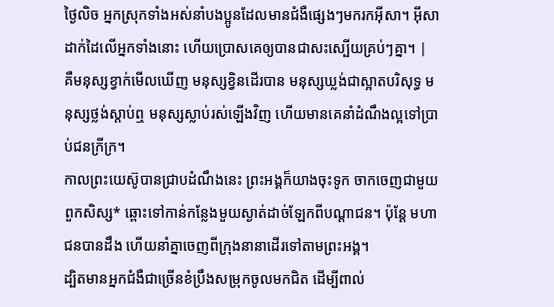ថ្ងៃលិច អ្នកស្រុកទាំងអស់នាំបងប្អូនដែលមានជំងឺផ្សេងៗមករកអ៊ីសា។ អ៊ីសាដាក់ដៃលើអ្នកទាំងនោះ ហើយប្រោសគេឲ្យបានជាសះស្បើយគ្រប់ៗគ្នា។ |
គឺមនុស្សខ្វាក់មើលឃើញ មនុស្សខ្វិនដើរបាន មនុស្សឃ្លង់ជាស្អាតបរិសុទ្ធ មនុស្សថ្លង់ស្ដាប់ឮ មនុស្សស្លាប់រស់ឡើងវិញ ហើយមានគេនាំដំណឹងល្អទៅប្រាប់ជនក្រីក្រ។
កាលព្រះយេស៊ូបានជ្រាបដំណឹងនេះ ព្រះអង្គក៏យាងចុះទូក ចាកចេញជាមួយពួកសិស្ស* ឆ្ពោះទៅកាន់កន្លែងមួយស្ងាត់ដាច់ឡែកពីបណ្ដាជន។ ប៉ុន្តែ មហាជនបានដឹង ហើយនាំគ្នាចេញពីក្រុងនានាដើរទៅតាមព្រះអង្គ។
ដ្បិតមានអ្នកជំងឺជាច្រើនខំប្រឹងសម្រុកចូលមកជិត ដើម្បីពាល់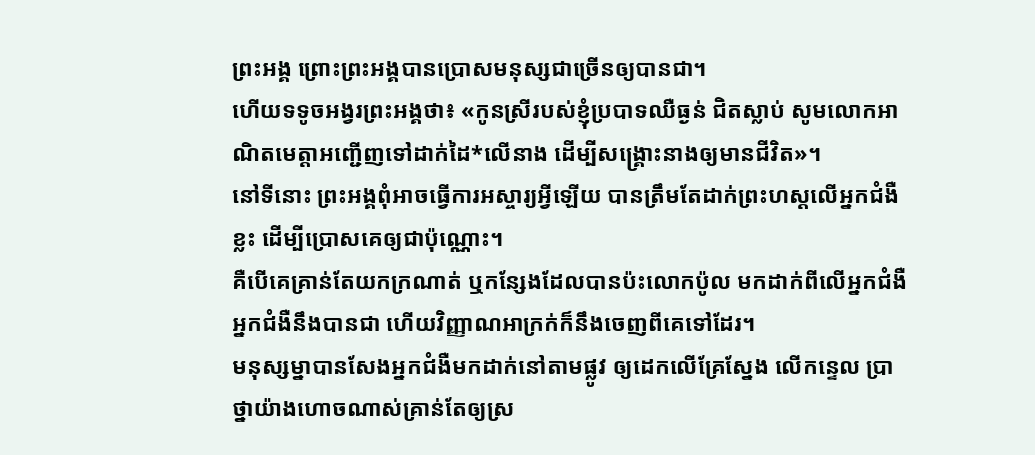ព្រះអង្គ ព្រោះព្រះអង្គបានប្រោសមនុស្សជាច្រើនឲ្យបានជា។
ហើយទទូចអង្វរព្រះអង្គថា៖ «កូនស្រីរបស់ខ្ញុំប្របាទឈឺធ្ងន់ ជិតស្លាប់ សូមលោកអាណិតមេត្តាអញ្ជើញទៅដាក់ដៃ*លើនាង ដើម្បីសង្គ្រោះនាងឲ្យមានជីវិត»។
នៅទីនោះ ព្រះអង្គពុំអាចធ្វើការអស្ចារ្យអ្វីឡើយ បានត្រឹមតែដាក់ព្រះហស្ដលើអ្នកជំងឺខ្លះ ដើម្បីប្រោសគេឲ្យជាប៉ុណ្ណោះ។
គឺបើគេគ្រាន់តែយកក្រណាត់ ឬកន្សែងដែលបានប៉ះលោកប៉ូល មកដាក់ពីលើអ្នកជំងឺ អ្នកជំងឺនឹងបានជា ហើយវិញ្ញាណអាក្រក់ក៏នឹងចេញពីគេទៅដែរ។
មនុស្សម្នាបានសែងអ្នកជំងឺមកដាក់នៅតាមផ្លូវ ឲ្យដេកលើគ្រែស្នែង លើកន្ទេល ប្រាថ្នាយ៉ាងហោចណាស់គ្រាន់តែឲ្យស្រ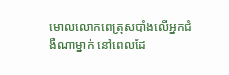មោលលោកពេត្រុសបាំងលើអ្នកជំងឺណាម្នាក់ នៅពេលដែ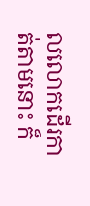លលោកដើរកាត់តាមនោះ ក៏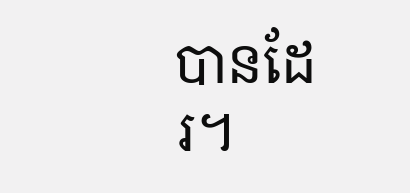បានដែរ។